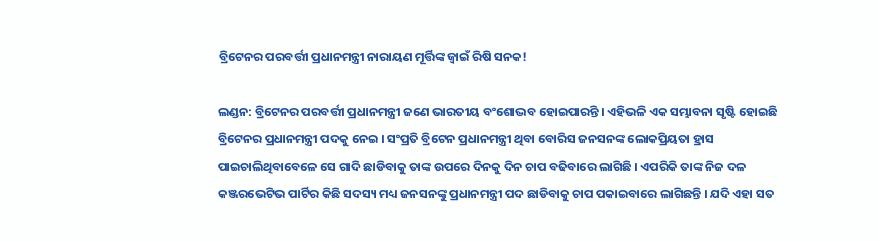ବ୍ରିଟେନର ପରବର୍ତ୍ତୀ ପ୍ରଧାନମନ୍ତ୍ରୀ ନାରାୟଣ ମୂର୍ତ୍ତିଙ୍କ ଜ୍ୱାଇଁ ରିଷି ସନକ!

ଲଣ୍ଡନ: ବ୍ରିଟେନର ପରବର୍ତ୍ତୀ ପ୍ରଧାନମନ୍ତ୍ରୀ ଜଣେ ଭାରତୀୟ ବଂଶୋଦ୍ଭବ ହୋଇପାରନ୍ତି । ଏହିଭଳି ଏକ ସମ୍ଭାବନା ସୃଷ୍ଟି ହୋଇଛି ବ୍ରିଟେନର ପ୍ରଧାନମନ୍ତ୍ରୀ ପଦକୁ ନେଇ । ସଂପ୍ରତି ବ୍ରିଟେନ ପ୍ରଧାନମନ୍ତ୍ରୀ ଥିବା ବୋରିସ ଜନସନଙ୍କ ଲୋକପ୍ରିୟତା ହ୍ରାସ ପାଇଚାଲିଥିବାବେଳେ ସେ ଗାଦି ଛାଡିବାକୁ ତାଙ୍କ ଉପରେ ଦିନକୁ ଦିନ ଚାପ ବଢିବାରେ ଲାଗିଛି । ଏପରିକି ତାଙ୍କ ନିଜ ଦଳ କଞ୍ଜରଭେଟିଭ ପାର୍ଟିର କିଛି ସଦସ୍ୟ ମଧ୍ୟ ଜନସନଙ୍କୁ ପ୍ରଧାନମନ୍ତ୍ରୀ ପଦ ଛାଡିବାକୁ ଚାପ ପକାଇବାରେ ଲାଗିଛନ୍ତି । ଯଦି ଏହା ସତ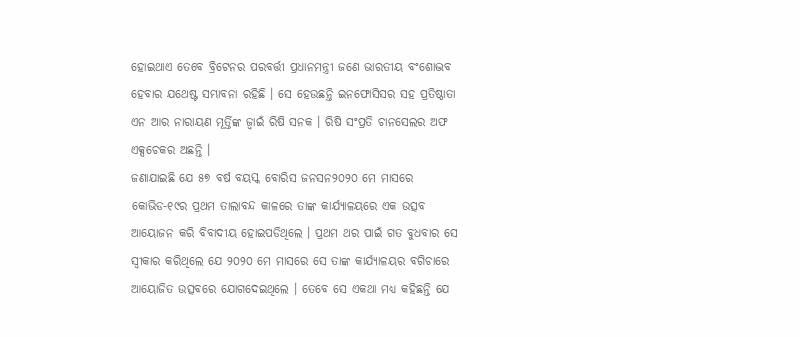ହୋଇଥାଏ ତେବେ ବ୍ରିଟେନର ପରବର୍ତ୍ତୀ ପ୍ରଧାନମନ୍ତ୍ରୀ ଜଣେ ଭାରତୀୟ ବଂଶୋଦ୍ଭବ ହେବାର ଯଥେଷ୍ଟ ସମ୍ଭାବନା ରହିଛି । ସେ ହେଉଛନ୍ତି ଇନଫୋସିସର ସହ ପ୍ରତିଷ୍ଠାତା ଏନ ଆର ନାରାୟଣ ମୂର୍ତ୍ତିଙ୍କ ଜ୍ୱାଇଁ ରିଷି ସନକ । ରିଷି ସଂପ୍ରତି ଚାନସେଲର ଅଫ ଏକ୍ସଚେକର ଅଛନ୍ତି ।
ଜଣାଯାଇଛି ଯେ ୫୭ ବର୍ଷ ବୟସ୍କ ବୋରିସ ଜନସନ୨୦୨୦ ମେ ମାସରେ କୋଭିଡ-୧୯ର ପ୍ରଥମ ତାଲାବନ୍ଦ କାଳରେ ତାଙ୍କ କାର୍ଯ୍ୟାଳୟରେ ଏକ ଉତ୍ସବ ଆୟୋଜନ କରି ବିବାଦୀୟ ହୋଇପଡିଥିଲେ । ପ୍ରଥମ ଥର ପାଇଁ ଗତ ବୁଧବାର ସେ ସ୍ୱୀକାର କରିଥିଲେ ଯେ ୨୦୨୦ ମେ ମାସରେ ସେ ତାଙ୍କ କାର୍ଯ୍ୟାଳୟର ବଗିଚାରେ ଆୟୋଜିତ ଉତ୍ସବରେ ଯୋଗଦେଇଥିଲେ । ତେବେ ସେ ଏକଥା ମଧ୍ୟ କହିଛନ୍ତି ଯେ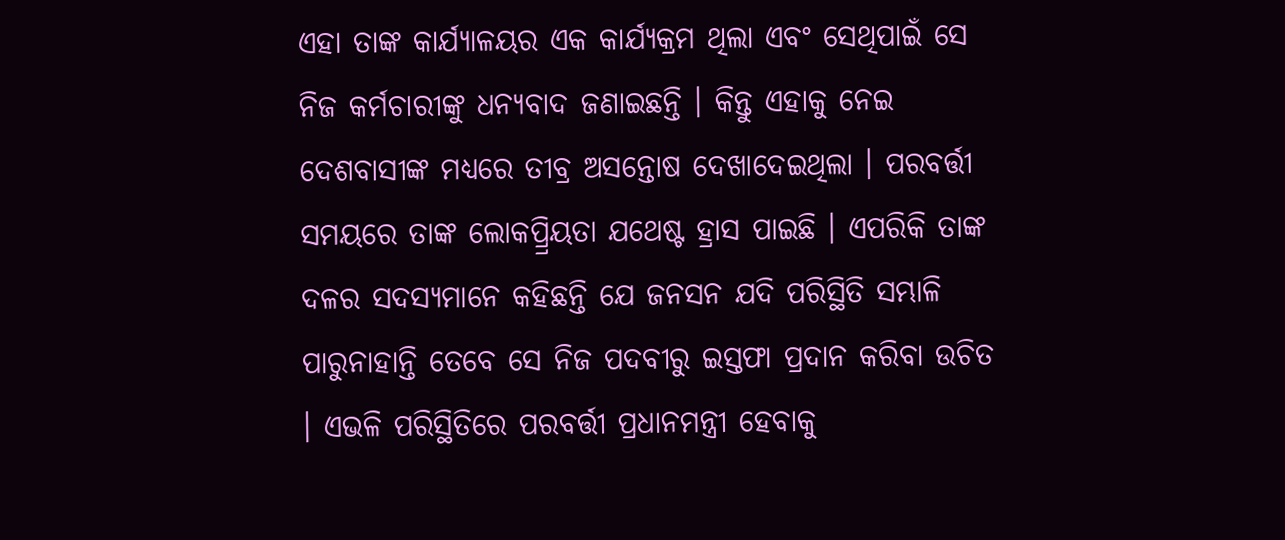ଏହା ତାଙ୍କ କାର୍ଯ୍ୟାଳୟର ଏକ କାର୍ଯ୍ୟକ୍ରମ ଥିଲା ଏବଂ ସେଥିପାଇଁ ସେ ନିଜ କର୍ମଚାରୀଙ୍କୁ ଧନ୍ୟବାଦ ଜଣାଇଛନ୍ତି । କିନ୍ତୁ ଏହାକୁ ନେଇ ଦେଶବାସୀଙ୍କ ମଧ୍ୟରେ ତୀବ୍ର ଅସନ୍ତୋଷ ଦେଖାଦେଇଥିଲା । ପରବର୍ତ୍ତୀ ସମୟରେ ତାଙ୍କ ଲୋକପ୍ର୍ରିୟତା ଯଥେଷ୍ଟ ହ୍ରାସ ପାଇଛି । ଏପରିକି ତାଙ୍କ ଦଳର ସଦସ୍ୟମାନେ କହିଛନ୍ତି ଯେ ଜନସନ ଯଦି ପରିସ୍ଥିତି ସମ୍ଭାଳି ପାରୁନାହାନ୍ତି ତେବେ ସେ ନିଜ ପଦବୀରୁ ଇସ୍ତଫା ପ୍ରଦାନ କରିବା ଉଚିତ । ଏଭଳି ପରିସ୍ଥିତିରେ ପରବର୍ତ୍ତୀ ପ୍ରଧାନମନ୍ତ୍ରୀ ହେବାକୁ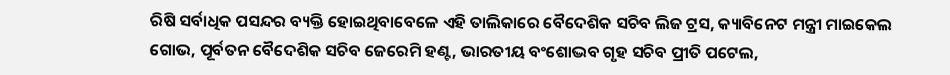ରିଷି ସର୍ବାଧିକ ପସନ୍ଦର ବ୍ୟକ୍ତି ହୋଇଥିବାବେଳେ ଏହି ତାଲିକାରେ ବୈଦେଶିକ ସଚିବ ଲିଜ ଟ୍ରସ, କ୍ୟାବିନେଟ ମନ୍ତ୍ରୀ ମାଇକେଲ ଗୋଭ, ପୂର୍ବତନ ବୈଦେଶିକ ସଚିବ ଜେରେମି ହଣ୍ଟ, ଭାରତୀୟ ବଂଶୋଦ୍ଭବ ଗୃହ ସଚିବ ପ୍ରୀତି ପଟେଲ,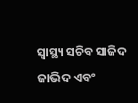ସ୍ୱାସ୍ଥ୍ୟ ସଚିବ ସାଜିଦ ଜାଭିଦ ଏବଂ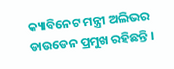କ୍ୟାବିନେଟ ମନ୍ତ୍ରୀ ଅଲିଭର ଡାଉଡେନ ପ୍ରମୁଖ ରହିଛନ୍ତି ।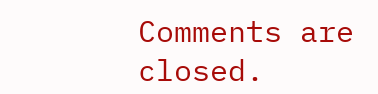Comments are closed.